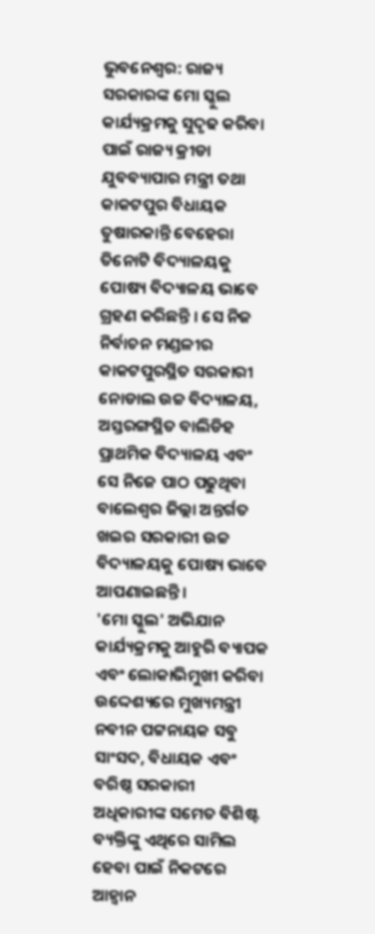ଭୁବନେଶ୍ବର: ରାଜ୍ୟ ସରକାରଙ୍କ ମୋ ସ୍କୁଲ କାର୍ଯ୍ୟକ୍ରମକୁ ସୁଦୃଢ କରିବା ପାଇଁ ରାଜ୍ୟ କ୍ରୀଡା ଯୁବବ୍ୟାପାର ମନ୍ତ୍ରୀ ତଥା କାକଟପୁର ବିଧାୟକ ତୁଷାରକାନ୍ତି ବେହେରା ତିନୋଟି ବିଦ୍ୟାଳୟକୁ ପୋଷ୍ୟ ବିଦ୍ୟାଳୟ ଭାବେ ଗ୍ରହଣ କରିଛନ୍ତି । ସେ ନିଜ ନିର୍ବାଚନ ମଣ୍ଡଳୀର କାକଟପୁରସ୍ଥିତ ସରକାରୀ ନୋଡାଲ ଉଚ୍ଚ ବିଦ୍ୟାଳୟ, ଅସ୍ତରଙ୍ଗସ୍ଥିତ ବାଲିଡିହ ପ୍ରାଥମିକ ବିଦ୍ୟାଳୟ ଏବଂ ସେ ନିଜେ ପାଠ ପଢୁଥିବା ବାଲେଶ୍ବର ଜିଲ୍ଲା ଅନ୍ତର୍ଗତ ଖଇର ସରକାରୀ ଉଚ୍ଚ ବିଦ୍ୟାଳୟକୁ ପୋଷ୍ୟ ଭାବେ ଆପଣାଇଛନ୍ତି ।
'ମୋ ସ୍କୁଲ' ଅଭିଯାନ କାର୍ଯ୍ୟକ୍ରମକୁ ଆହୁରି ବ୍ୟାପକ ଏବଂ ଲୋକାଭିମୁଖୀ କରିବା ଉଦ୍ଦେଶ୍ୟରେ ମୁଖ୍ୟମନ୍ତ୍ରୀ ନବୀନ ପଟ୍ଟନାୟକ ସବୁ ସାଂସଦ, ବିଧାୟକ ଏବଂ ବରିଷ୍ଠ ସରକାରୀ ଅଧିକାରୀଙ୍କ ସମେତ ବିଶିଷ୍ଟ ବ୍ୟକ୍ତିଙ୍କୁ ଏଥିରେ ସାମିଲ ହେବା ପାଇଁ ନିକଟରେ ଆହ୍ବାନ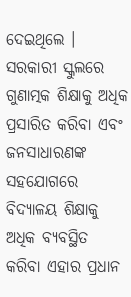ଦେଇଥିଲେ । ସରକାରୀ ସ୍କୁଲରେ ଗୁଣାତ୍ମକ ଶିକ୍ଷାକୁ ଅଧିକ ପ୍ରସାରିତ କରିବା ଏବଂ ଜନସାଧାରଣଙ୍କ ସହଯୋଗରେ ବିଦ୍ୟାଳୟ ଶିକ୍ଷାକୁ ଅଧିକ ବ୍ୟବସ୍ଥିତ କରିବା ଏହାର ପ୍ରଧାନ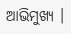ଆଭିମୁଖ୍ୟ ।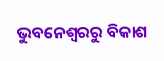ଭୁବନେଶ୍ବରରୁ ବିକାଶ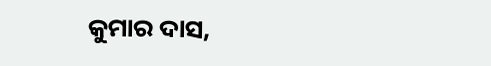କୁମାର ଦାସ,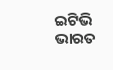ଇଟିଭି ଭାରତ